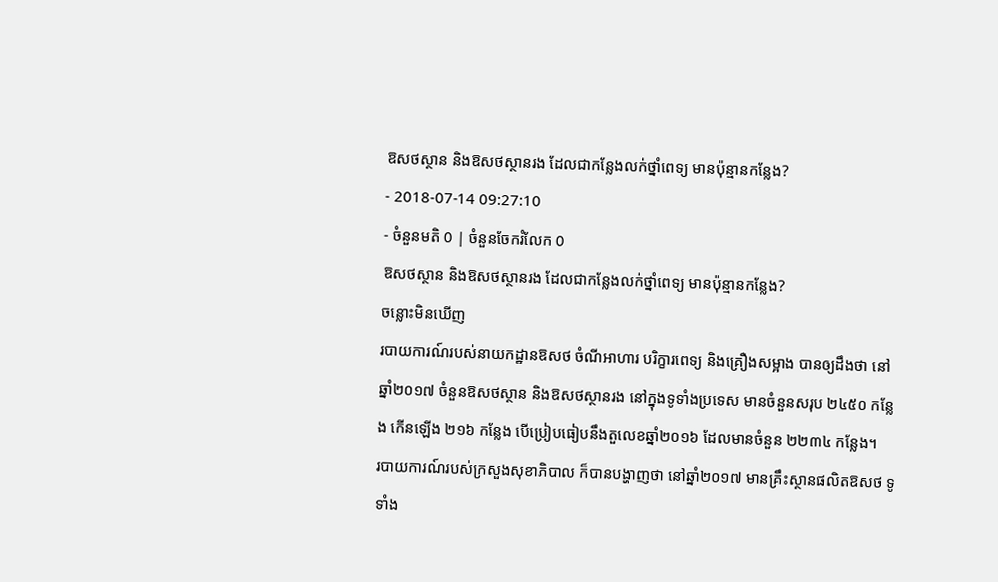ឱសថស្ថាន និងឱសថស្ថានរង ដែលជាកន្លែងលក់ថ្នាំពេទ្យ មានប៉ុន្មានកន្លែង?
- 2018-07-14 09:27:10
- ចំនួនមតិ 0 | ចំនួនចែករំលែក 0
ឱសថស្ថាន និងឱសថស្ថានរង ដែលជាកន្លែងលក់ថ្នាំពេទ្យ មានប៉ុន្មានកន្លែង?
ចន្លោះមិនឃើញ
របាយការណ៍របស់នាយកដ្ឋានឱសថ ចំណីអាហារ បរិក្ខារពេទ្យ និងគ្រឿងសម្អាង បានឲ្យដឹងថា នៅឆ្នាំ២០១៧ ចំនួនឱសថស្ថាន និងឱសថស្ថានរង នៅក្នុងទូទាំងប្រទេស មានចំនួនសរុប ២៤៥០ កន្លែង កើនឡើង ២១៦ កន្លែង បើប្រៀបធៀបនឹងតួលេខឆ្នាំ២០១៦ ដែលមានចំនួន ២២៣៤ កន្លែង។
របាយការណ៍របស់ក្រសួងសុខាភិបាល ក៏បានបង្ហាញថា នៅឆ្នាំ២០១៧ មានគ្រឹះស្ថានផលិតឱសថ ទូទាំង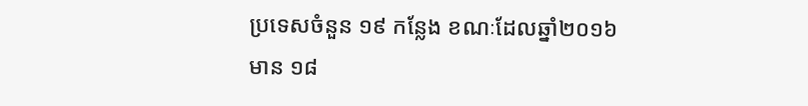ប្រទេសចំនួន ១៩ កន្លែង ខណៈដែលឆ្នាំ២០១៦ មាន ១៨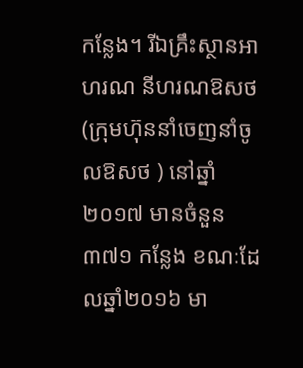កន្លែង។ រីឯគ្រឹះស្ថានអាហរណ នីហរណឱសថ (ក្រុមហ៊ុននាំចេញនាំចូលឱសថ ) នៅឆ្នាំ២០១៧ មានចំនួន ៣៧១ កន្លែង ខណៈដែលឆ្នាំ២០១៦ មា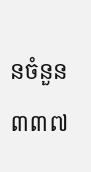នចំនួន ៣៣៧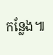កន្លែង៕